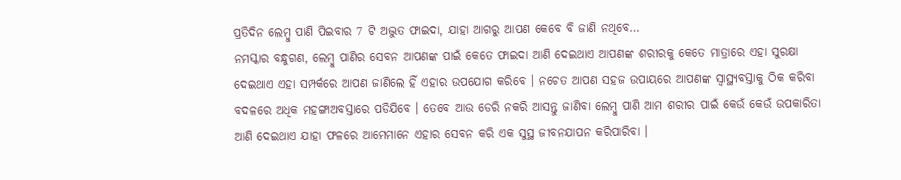ପ୍ରତିଦିନ ଲେମ୍ବୁ ପାଣି ପିଇବାର 7 ଟି ଅଦ୍ଭୁତ ଫାଇଦା, ଯାହା ଆଗରୁ ଆପଣ କେବେ ବି ଜାଣି ନଥିବେ…
ନମସ୍କାର ବନ୍ଧୁଗଣ, ଲେମ୍ବୁ ପାଣିର ସେବନ ଆପଣଙ୍କ ପାଇଁ କେତେ ଫାଇଦା ଆଣି ଦେଇଥାଏ ଆପଣଙ୍କ ଶରୀରକୁ କେତେ ମାତ୍ରାରେ ଏହା ସୁରକ୍ଷା ଦେଇଥାଏ ଏହା ସମ୍ପର୍କରେ ଆପଣ ଜାଣିଲେ ହିଁ ଏହାର ଉପଯୋଗ କରିବେ । ନଚେତ ଆପଣ ସହଜ ଉପାୟରେ ଆପଣଙ୍କ ସ୍ୱାସ୍ଥ୍ୟବସ୍ତାକୁ ଠିକ କରିବା ବଦଳରେ ଅଧିକ ମହଙ୍ଗାଅବସ୍ତାରେ ପଡିଯିବେ । ତେବେ ଆଉ ଡେରି ନକରି ଆସନ୍ତୁ ଜାଣିବା ଲେମ୍ବୁ ପାଣି ଆମ ଶରୀର ପାଇଁ କେଉଁ କେଉଁ ଉପକାରିତା ଆଣି ଦେଇଥାଏ ଯାହା ଫଳରେ ଆମେମାନେ ଏହାର ସେବନ କରି ଏକ ସୁସ୍ଥ ଜୀବନଯାପନ କରିପାରିବା ।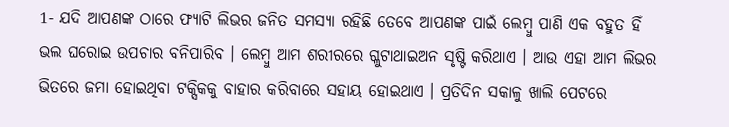1- ଯଦି ଆପଣଙ୍କ ଠାରେ ଫ୍ୟାଟି ଲିଭର ଜନିତ ସମସ୍ୟା ରହିଛି ତେବେ ଆପଣଙ୍କ ପାଇଁ ଲେମ୍ବୁ ପାଣି ଏକ ବହୁତ ହିଁ ଭଲ ଘରୋଇ ଉପଚାର ବନିପାରିବ । ଲେମ୍ବୁ ଆମ ଶରୀରରେ ଗ୍ଳୁଟାଥାଇଅନ ସୃଷ୍ଟି କରିଥାଏ । ଆଉ ଏହା ଆମ ଲିଭର ଭିତରେ ଜମା ହୋଇଥିବା ଟକ୍ସିକକୁ ବାହାର କରିବାରେ ସହାୟ ହୋଇଥାଏ । ପ୍ରତିଦିନ ସକାଳୁ ଖାଲି ପେଟରେ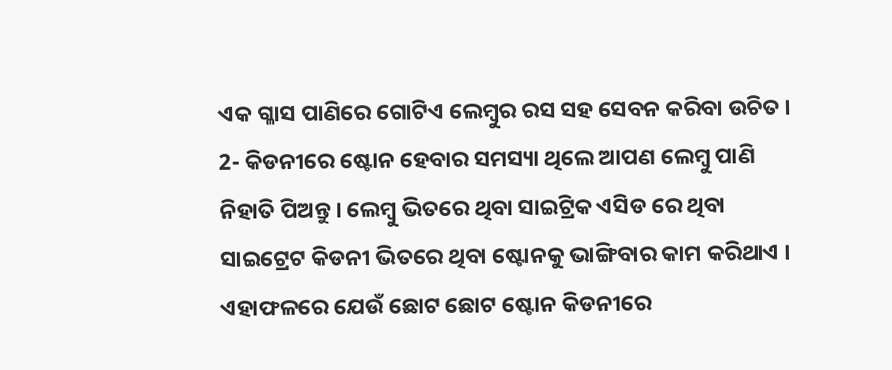ଏକ ଗ୍ଳାସ ପାଣିରେ ଗୋଟିଏ ଲେମ୍ବୁର ରସ ସହ ସେବନ କରିବା ଉଚିତ ।
2- କିଡନୀରେ ଷ୍ଟୋନ ହେବାର ସମସ୍ୟା ଥିଲେ ଆପଣ ଲେମ୍ବୁ ପାଣି ନିହାତି ପିଅନ୍ତୁ । ଲେମ୍ବୁ ଭିତରେ ଥିବା ସାଇଟ୍ରିକ ଏସିଡ ରେ ଥିବା ସାଇଟ୍ରେଟ କିଡନୀ ଭିତରେ ଥିବା ଷ୍ଟୋନକୁ ଭାଙ୍ଗିବାର କାମ କରିଥାଏ । ଏହାଫଳରେ ଯେଉଁ ଛୋଟ ଛୋଟ ଷ୍ଟୋନ କିଡନୀରେ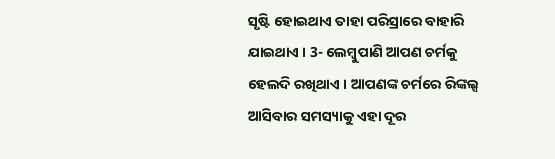ସୃଷ୍ଟି ହୋଇଥାଏ ତାହା ପରିସ୍ରାରେ ବାହାରି ଯାଇଥାଏ । 3- ଲେମ୍ବୁପାଣି ଆପଣ ଚର୍ମକୁ ହେଲଦି ରଖିଥାଏ । ଆପଣଙ୍କ ଚର୍ମରେ ରିଙ୍କଲ୍ସ ଆସିବାର ସମସ୍ୟାକୁ ଏହା ଦୂର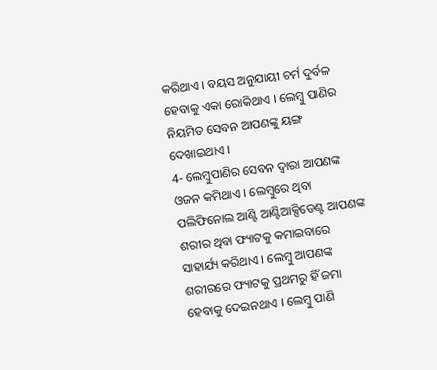କରିଥାଏ । ବୟସ ଅନୁଯାୟୀ ଚର୍ମ ଦୁର୍ବଳ ହେବାକୁ ଏକା ରୋକିଥାଏ । ଲେମ୍ବୁ ପାଣିର ନିୟମିତ ସେବନ ଆପଣଙ୍କୁ ୟଙ୍ଗ ଦେଖାଇଥାଏ ।
4- ଲେମ୍ବୁପାଣିର ସେବନ ଦ୍ଵାରା ଆପଣଙ୍କ ଓଜନ କମିଥାଏ । ଲେମ୍ବୁରେ ଥିବା ପଲିଫିନୋଲ ଆଣ୍ଟି ଆଣ୍ଟିଆକ୍ସିଡେଣ୍ଟ ଆପଣଙ୍କ ଶରୀର ଥିବା ଫ୍ୟାଟକୁ କମାଇବାରେ ସାହାର୍ଯ୍ୟ କରିଥାଏ । ଲେମ୍ବୁ ଆପଣଙ୍କ ଶରୀରରେ ଫ୍ୟାଟକୁ ପ୍ରଥମରୁ ହିଁ ଜମା ହେବାକୁ ଦେଇନଥାଏ । ଲେମ୍ବୁ ପାଣି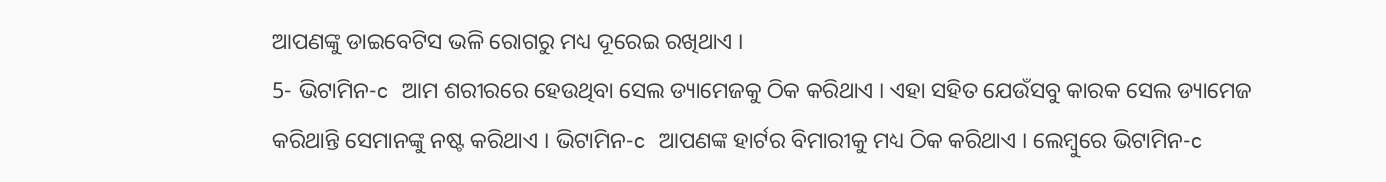ଆପଣଙ୍କୁ ଡାଇବେଟିସ ଭଳି ରୋଗରୁ ମଧ୍ୟ ଦୂରେଇ ରଖିଥାଏ ।
5- ଭିଟାମିନ-c ଆମ ଶରୀରରେ ହେଉଥିବା ସେଲ ଡ୍ୟାମେଜକୁ ଠିକ କରିଥାଏ । ଏହା ସହିତ ଯେଉଁସବୁ କାରକ ସେଲ ଡ୍ୟାମେଜ କରିଥାନ୍ତି ସେମାନଙ୍କୁ ନଷ୍ଟ କରିଥାଏ । ଭିଟାମିନ-c ଆପଣଙ୍କ ହାର୍ଟର ବିମାରୀକୁ ମଧ୍ୟ ଠିକ କରିଥାଏ । ଲେମ୍ବୁରେ ଭିଟାମିନ-c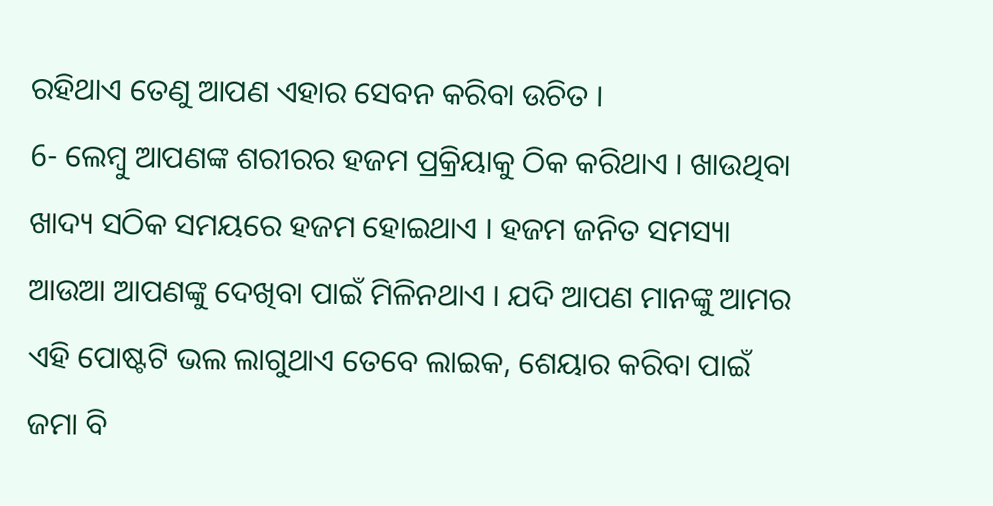ରହିଥାଏ ତେଣୁ ଆପଣ ଏହାର ସେବନ କରିବା ଉଚିତ ।
6- ଲେମ୍ବୁ ଆପଣଙ୍କ ଶରୀରର ହଜମ ପ୍ରକ୍ରିୟାକୁ ଠିକ କରିଥାଏ । ଖାଉଥିବା ଖାଦ୍ୟ ସଠିକ ସମୟରେ ହଜମ ହୋଇଥାଏ । ହଜମ ଜନିତ ସମସ୍ୟା ଆଉଆ ଆପଣଙ୍କୁ ଦେଖିବା ପାଇଁ ମିଳିନଥାଏ । ଯଦି ଆପଣ ମାନଙ୍କୁ ଆମର ଏହି ପୋଷ୍ଟଟି ଭଲ ଲାଗୁଥାଏ ତେବେ ଲାଇକ, ଶେୟାର କରିବା ପାଇଁ ଜମା ବି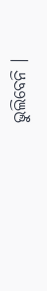ଭୁଲିବେନି ।